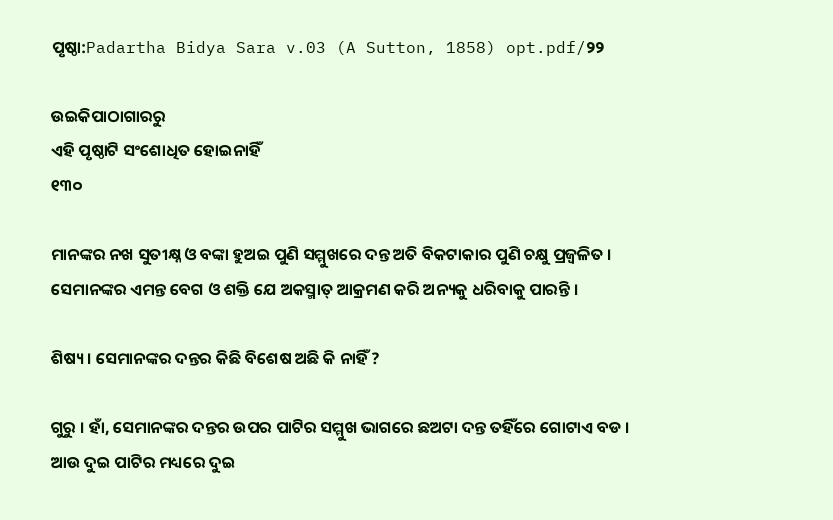ପୃଷ୍ଠା:Padartha Bidya Sara v.03 (A Sutton, 1858) opt.pdf/୨୨

ଉଇକିପାଠାଗାର‌ରୁ
ଏହି ପୃଷ୍ଠାଟି ସଂଶୋଧିତ ହୋଇନାହିଁ
୧୩୦

ମାନଙ୍କର ନଖ ସୁତୀକ୍ଷ୍ନ ଓ ବଙ୍କା ହୁଅଇ ପୁଣି ସମ୍ମୁଖରେ ଦନ୍ତ ଅତି ବିକଟାକାର ପୁଣି ଚକ୍ଷୁ ପ୍ରଜ୍ୱଳିତ । ସେମାନଙ୍କର ଏମନ୍ତ ବେଗ ଓ ଶକ୍ତି ଯେ ଅକସ୍ମାତ୍ ଆକ୍ରମଣ କରି ଅନ୍ୟକୁ ଧରିବାକୁ ପାରନ୍ତି ।

ଶିଷ୍ୟ । ସେମାନଙ୍କର ଦନ୍ତର କିଛି ବିଶେଷ ଅଛି କି ନାହିଁ ?

ଗୁରୁ । ହାଁ, ସେମାନଙ୍କର ଦନ୍ତର ଉପର ପାଟିର ସମ୍ମୁଖ ଭାଗରେ ଛଅଟା ଦନ୍ତ ତହିଁରେ ଗୋଟାଏ ବଡ । ଆଉ ଦୁଇ ପାଟିର ମଧ୍ୟରେ ଦୁଇ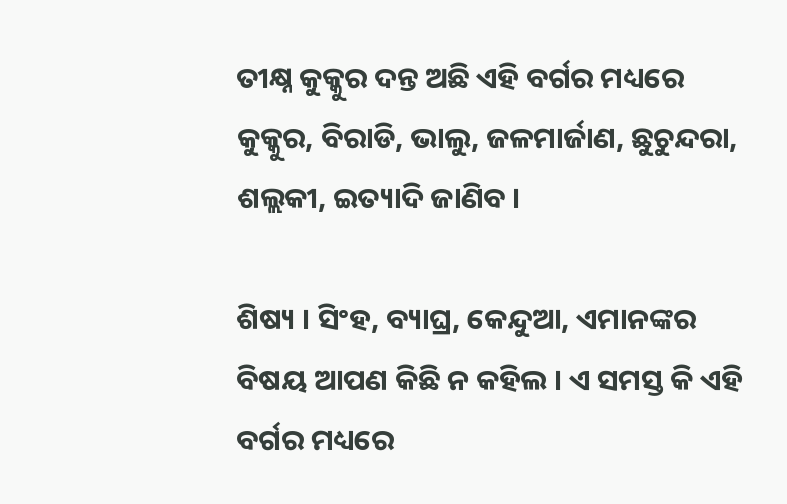ତୀକ୍ଷ୍ନ କୁକ୍କୁର ଦନ୍ତ ଅଛି ଏହି ବର୍ଗର ମଧ୍ୟରେ କୁକ୍କୁର, ବିରାଡି, ଭାଲୁ, ଜଳମାର୍ଜାଣ, ଛୁଚୁନ୍ଦରା, ଶଲ୍ଲକୀ, ଇତ୍ୟାଦି ଜାଣିବ ।

ଶିଷ୍ୟ । ସିଂହ, ବ୍ୟାଘ୍ର, କେନ୍ଦୁଆ, ଏମାନଙ୍କର ବିଷୟ ଆପଣ କିଛି ନ କହିଲ । ଏ ସମସ୍ତ କି ଏହି ବର୍ଗର ମଧ୍ୟରେ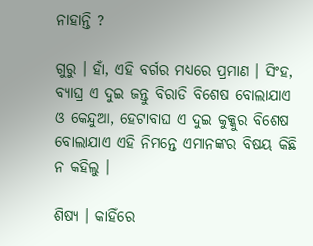ନାହାନ୍ତି ?

ଗୁରୁ । ହାଁ, ଏହି ବର୍ଗର ମଧ୍ୟରେ ପ୍ରମାଣ । ସିଂହ, ବ୍ୟାଘ୍ର ଏ ଦୁଇ ଜନ୍ତୁ ବିରାଡି ବିଶେଷ ବୋଲାଯାଏ ଓ କେନ୍ଦୁଆ, ହେଟାବାଘ ଏ ଦୁଇ କୁକ୍କୁର ବିଶେଷ ବୋଲାଯାଏ ଏହି ନିମନ୍ତେ ଏମାନଙ୍କର ବିଷୟ କିଛି ନ କହିଲୁ ।

ଶିଷ୍ୟ । କାହିଁରେ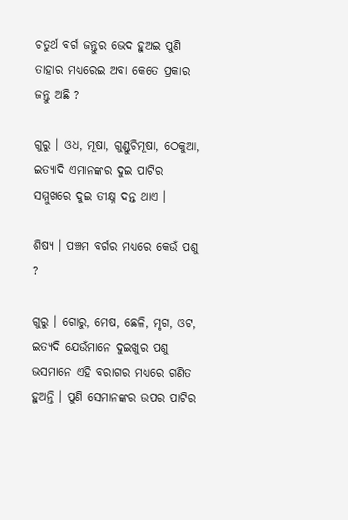ଚତୁର୍ଥ ବର୍ଗ ଜନ୍ତୁର ଭେଦ ହୁଅଇ ପୁଣି ତାହାର ମଧ୍ୟରେଇ ଅବା କେତେ ପ୍ରକାର ଜନ୍ତୁ ଅଛି ?

ଗୁରୁ । ଓଧ, ମୂଷା, ଗୁଣ୍ଡୁଚିମୂଷା, ଠେକୁଆ, ଇତ୍ୟାଦି ଏମାନଙ୍କର ଦୁଇ ପାଟିର ସମ୍ମୁଖରେ ଦୁଇ ତୀକ୍ଷ୍ନ ଦନ୍ତ ଥାଏ ।

ଶିଷ୍ୟ । ପଞ୍ଚମ ବର୍ଗର ମଧ୍ୟରେ କେଉଁ ପଶୁ ?

ଗୁରୁ । ଗୋରୁ, ମେଷ, ଛେଳି, ମୃଗ, ଓଟ, ଇତ୍ୟଦି ଯେଉଁମାନେ ଦୁଇଖୁର ପଶୁ ଭସମାନେ ଏହି ବରାଗର ମଧ୍ୟରେ ଗଣିତ ହୁଅନ୍ତି । ପୁଣି ସେମାନଙ୍କର ଉପର ପାଟିର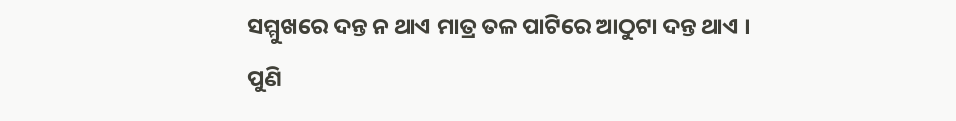ସମ୍ମୁଖରେ ଦନ୍ତ ନ ଥାଏ ମାତ୍ର ତଳ ପାଟିରେ ଆଠୁଟା ଦନ୍ତ ଥାଏ । ପୁଣି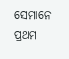ସେମାନେ ପ୍ରଥମ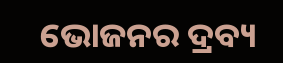ଭୋଜନର ଦ୍ରବ୍ୟ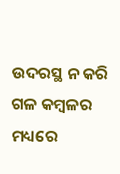ଉଦରସ୍ଥ ନ କରି ଗଳ କମ୍ବଳର ମଧ୍ୟରେ